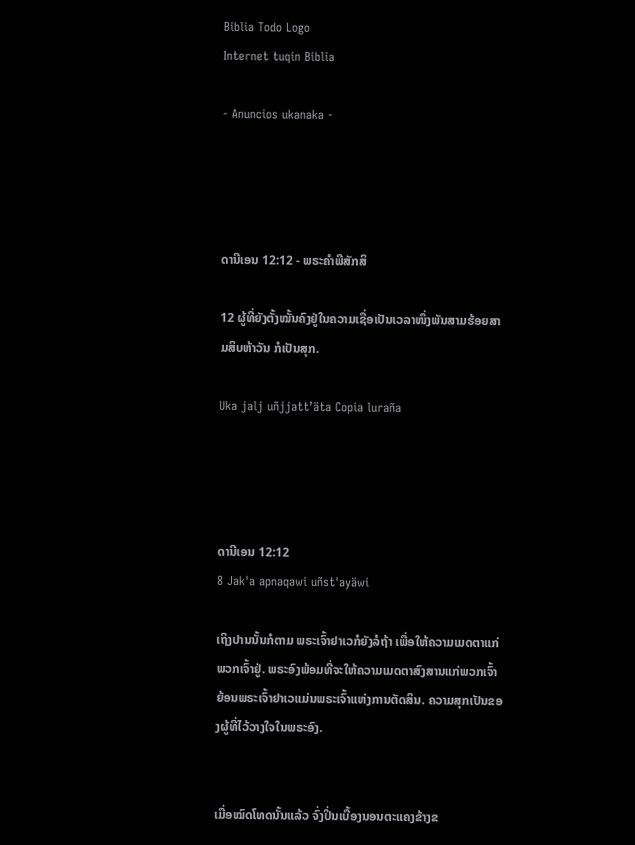Biblia Todo Logo
Internet tuqin Biblia

- Anuncios ukanaka -




ດານີເອນ 12:12 - ພຣະຄຳພີສັກສິ

12 ຜູ້ທີ່ຍັງຕັ້ງໝັ້ນຄົງຢູ່ໃນຄວາມເຊື່ອເປັນເວລາໜຶ່ງພັນສາມຮ້ອຍສາມສິບຫ້າວັນ ກໍເປັນສຸກ.

Uka jalj uñjjattʼäta Copia luraña




ດານີເອນ 12:12
8 Jak'a apnaqawi uñst'ayäwi

ເຖິງປານນັ້ນກໍຕາມ ພຣະເຈົ້າຢາເວກໍຍັງລໍຖ້າ ເພື່ອໃຫ້ຄວາມເມດຕາແກ່ພວກເຈົ້າຢູ່. ພຣະອົງພ້ອມທີ່ຈະໃຫ້ຄວາມເມດຕາສົງສານແກ່ພວກເຈົ້າ ຍ້ອນພຣະເຈົ້າຢາເວແມ່ນພຣະເຈົ້າແຫ່ງການຕັດສິນ. ຄວາມສຸກເປັນຂອງຜູ້ທີ່ໄວ້ວາງໃຈໃນພຣະອົງ.


ເມື່ອໝົດໂທດນັ້ນແລ້ວ ຈົ່ງປິ່ນເບື້ອງນອນຕະແຄງຂ້າງຂ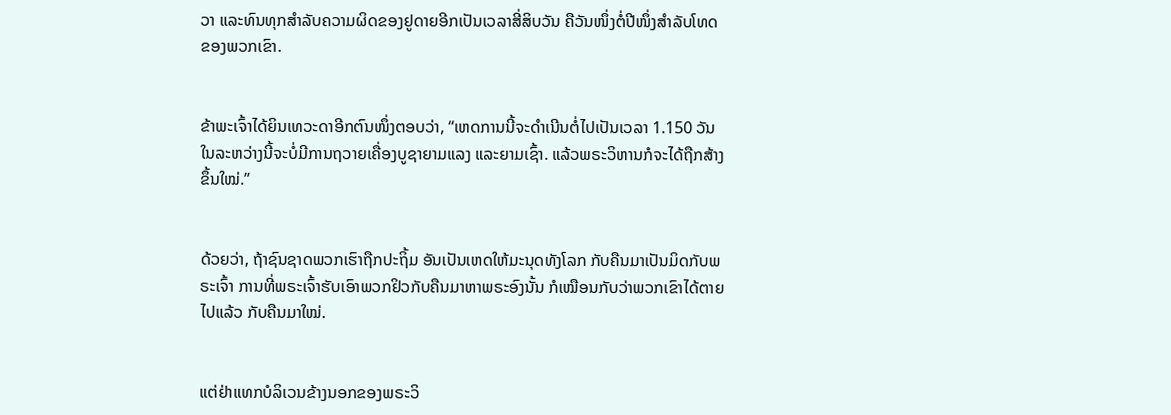ວາ ແລະທົນທຸກສຳລັບຄວາມຜິດຂອງຢູດາຍອີກເປັນເວລາສີ່ສິບວັນ ຄືວັນໜຶ່ງຕໍ່ປີໜຶ່ງສຳລັບໂທດຂອງພວກເຂົາ.


ຂ້າພະເຈົ້າໄດ້ຍິນເທວະດາອີກຕົນໜຶ່ງຕອບວ່າ, “ເຫດການນີ້ຈະດຳເນີນຕໍ່ໄປເປັນເວລາ 1.150 ວັນ ໃນລະຫວ່າງນີ້ຈະບໍ່ມີການຖວາຍເຄື່ອງບູຊາຍາມແລງ ແລະຍາມເຊົ້າ. ແລ້ວພຣະວິຫານກໍຈະໄດ້ຖືກສ້າງຂຶ້ນໃໝ່.”


ດ້ວຍວ່າ, ຖ້າຊົນຊາດພວກເຮົາຖືກປະຖິ້ມ ອັນເປັນເຫດໃຫ້ມະນຸດທັງໂລກ ກັບຄືນມາເປັນມິດກັບພຣະເຈົ້າ ການທີ່ພຣະເຈົ້າຮັບເອົາພວກຢິວກັບຄືນມາຫາພຣະອົງນັ້ນ ກໍເໝືອນກັບວ່າພວກເຂົາໄດ້ຕາຍໄປແລ້ວ ກັບຄືນມາໃໝ່.


ແຕ່ຢ່າແທກບໍລິເວນຂ້າງນອກຂອງພຣະວິ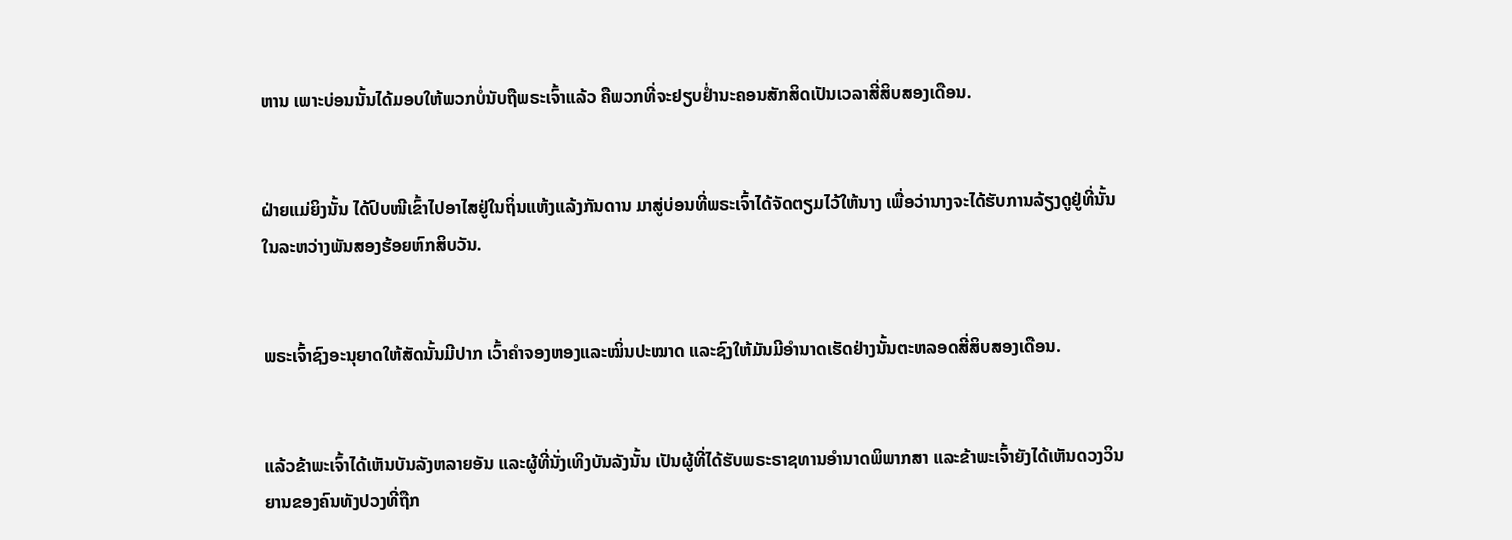ຫານ ເພາະບ່ອນນັ້ນໄດ້ມອບໃຫ້ພວກບໍ່ນັບຖືພຣະເຈົ້າແລ້ວ ຄືພວກທີ່ຈະຢຽບຢໍ່ານະຄອນສັກສິດເປັນເວລາສີ່ສິບສອງເດືອນ.


ຝ່າຍແມ່ຍິງນັ້ນ ໄດ້ປົບໜີເຂົ້າໄປອາໄສຢູ່ໃນຖິ່ນແຫ້ງແລ້ງກັນດານ ມາສູ່ບ່ອນທີ່ພຣະເຈົ້າໄດ້ຈັດຕຽມໄວ້ໃຫ້ນາງ ເພື່ອວ່ານາງຈະໄດ້ຮັບການລ້ຽງດູຢູ່ທີ່ນັ້ນ ໃນລະຫວ່າງພັນສອງຮ້ອຍຫົກສິບວັນ.


ພຣະເຈົ້າຊົງອະນຸຍາດໃຫ້ສັດນັ້ນມີປາກ ເວົ້າຄຳຈອງຫອງແລະໝິ່ນປະໝາດ ແລະຊົງໃຫ້ມັນມີອຳນາດເຮັດຢ່າງນັ້ນຕະຫລອດສີ່ສິບສອງເດືອນ.


ແລ້ວຂ້າພະເຈົ້າໄດ້ເຫັນບັນລັງຫລາຍອັນ ແລະຜູ້ທີ່ນັ່ງເທິງບັນລັງນັ້ນ ເປັນຜູ້ທີ່ໄດ້ຮັບພຣະຣາຊທານອຳນາດພິພາກສາ ແລະຂ້າພະເຈົ້າຍັງໄດ້ເຫັນດວງວິນຍານຂອງຄົນທັງປວງທີ່ຖືກ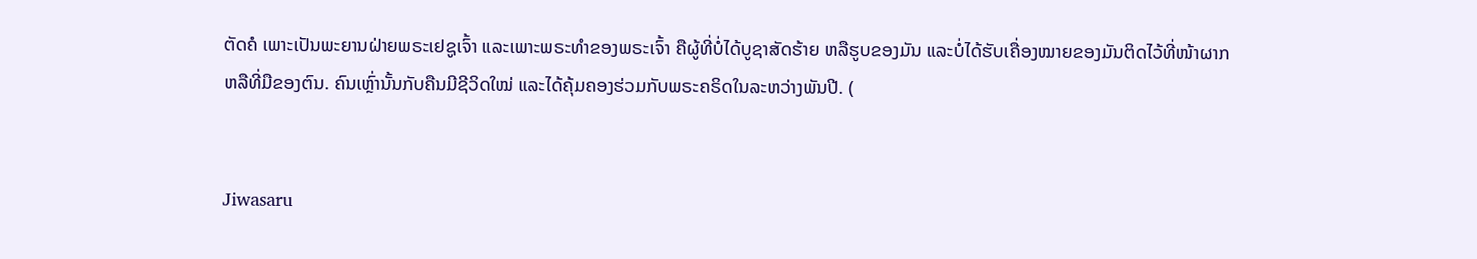ຕັດຄໍ ເພາະເປັນພະຍານຝ່າຍພຣະເຢຊູເຈົ້າ ແລະເພາະພຣະທຳຂອງພຣະເຈົ້າ ຄືຜູ້ທີ່ບໍ່ໄດ້ບູຊາສັດຮ້າຍ ຫລືຮູບຂອງມັນ ແລະບໍ່ໄດ້ຮັບເຄື່ອງໝາຍຂອງມັນຕິດໄວ້ທີ່ໜ້າຜາກ ຫລືທີ່ມືຂອງຕົນ. ຄົນເຫຼົ່ານັ້ນກັບຄືນມີຊີວິດໃໝ່ ແລະໄດ້ຄຸ້ມຄອງຮ່ວມກັບພຣະຄຣິດໃນລະຫວ່າງພັນປີ. (


Jiwasaru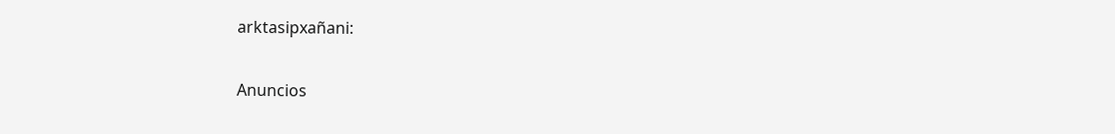arktasipxañani:

Anuncios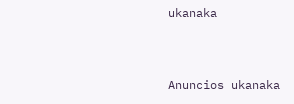ukanaka


Anuncios ukanaka